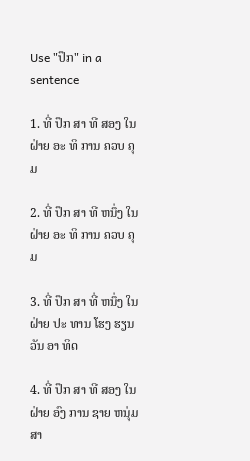Use "ປຶກ" in a sentence

1. ທີ່ ປຶກ ສາ ທີ ສອງ ໃນ ຝ່າຍ ອະ ທິ ການ ຄວບ ຄຸມ

2. ທີ່ ປຶກ ສາ ທີ ຫນຶ່ງ ໃນ ຝ່າຍ ອະ ທິ ການ ຄວບ ຄຸມ

3. ທີ່ ປຶກ ສາ ທີ່ ຫນຶ່ງ ໃນ ຝ່າຍ ປະ ທານ ໂຮງ ຮຽນ ວັນ ອາ ທິດ

4. ທີ່ ປຶກ ສາ ທີ ສອງ ໃນ ຝ່າຍ ອົງ ການ ຊາຍ ຫນຸ່ມ ສາ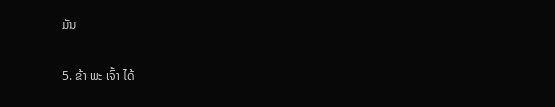ມັນ

5. ຂ້າ ພະ ເຈົ້າ ໄດ້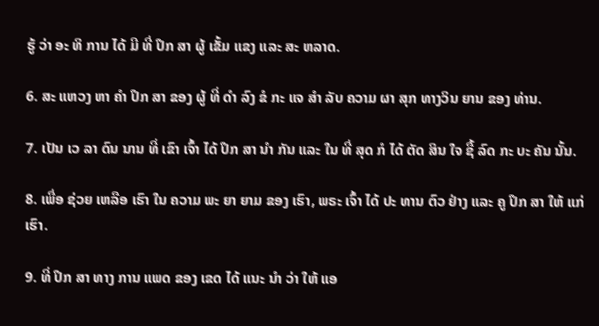ຮູ້ ວ່າ ອະ ທິ ການ ໄດ້ ມີ ທີ່ ປຶກ ສາ ຜູ້ ເຂັ້ມ ແຂງ ແລະ ສະ ຫລາດ.

6. ສະ ແຫວງ ຫາ ຄໍາ ປຶກ ສາ ຂອງ ຜູ້ ທີ່ ດໍາ ລົງ ຂໍ ກະ ແຈ ສໍາ ລັບ ຄວາມ ຜາ ສຸກ ທາງວິນ ຍານ ຂອງ ທ່ານ.

7. ເປັນ ເວ ລາ ດົນ ນານ ທີ່ ເຂົາ ເຈົ້າ ໄດ້ ປຶກ ສາ ນໍາ ກັນ ແລະ ໃນ ທີ່ ສຸດ ກໍ ໄດ້ ຕັດ ສິນ ໃຈ ຊື້ ລົດ ກະ ບະ ຄັນ ນັ້ນ.

8. ເພື່ອ ຊ່ວຍ ເຫລືອ ເຮົາ ໃນ ຄວາມ ພະ ຍາ ຍາມ ຂອງ ເຮົາ, ພຣະ ເຈົ້າ ໄດ້ ປະ ທານ ຕົວ ຢ່າງ ແລະ ຄູ ປຶກ ສາ ໃຫ້ ແກ່ ເຮົາ.

9. ທີ່ ປຶກ ສາ ທາງ ການ ແພດ ຂອງ ເຂດ ໄດ້ ແນະ ນໍາ ວ່າ ໃຫ້ ແອ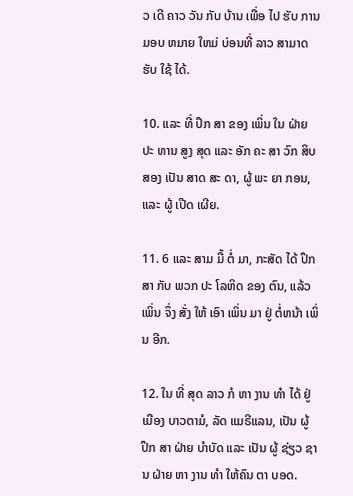ວ ເດີ ຄາວ ວັນ ກັບ ບ້ານ ເພື່ອ ໄປ ຮັບ ການມອບ ຫມາຍ ໃຫມ່ ບ່ອນທີ່ ລາວ ສາມາດ ຮັບ ໃຊ້ ໄດ້.

10. ແລະ ທີ່ ປຶກ ສາ ຂອງ ເພິ່ນ ໃນ ຝ່າຍ ປະ ທານ ສູງ ສຸດ ແລະ ອັກ ຄະ ສາ ວົກ ສິບ ສອງ ເປັນ ສາດ ສະ ດາ, ຜູ້ ພະ ຍາ ກອນ, ແລະ ຜູ້ ເປີດ ເຜີຍ.

11. 6 ແລະ ສາມ ມື້ ຕໍ່ ມາ, ກະສັດ ໄດ້ ປຶກ ສາ ກັບ ພວກ ປະ ໂລຫິດ ຂອງ ຕົນ, ແລ້ວ ເພິ່ນ ຈຶ່ງ ສັ່ງ ໃຫ້ ເອົາ ເພິ່ນ ມາ ຢູ່ ຕໍ່ຫນ້າ ເພິ່ນ ອີກ.

12. ໃນ ທີ່ ສຸດ ລາວ ກໍ ຫາ ງານ ທໍາ ໄດ້ ຢູ່ ເມືອງ ບາວຕາມໍ, ລັດ ແມຣີແລນ, ເປັນ ຜູ້ ປຶກ ສາ ຝ່າຍ ບໍາບັດ ແລະ ເປັນ ຜູ້ ຊ່ຽວ ຊານ ຝ່າຍ ຫາ ງານ ທໍາ ໃຫ້ຄົນ ຕາ ບອດ.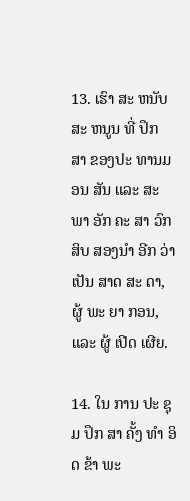13. ເຮົາ ສະ ຫນັບ ສະ ຫນູນ ທີ່ ປຶກ ສາ ຂອງປະ ທານມອນ ສັນ ແລະ ສະ ພາ ອັກ ຄະ ສາ ວົກ ສິບ ສອງນໍາ ອີກ ວ່າ ເປັນ ສາດ ສະ ດາ, ຜູ້ ພະ ຍາ ກອນ, ແລະ ຜູ້ ເປີດ ເຜີຍ.

14. ໃນ ການ ປະ ຊຸມ ປຶກ ສາ ຄັ້ງ ທໍາ ອິດ ຂ້າ ພະ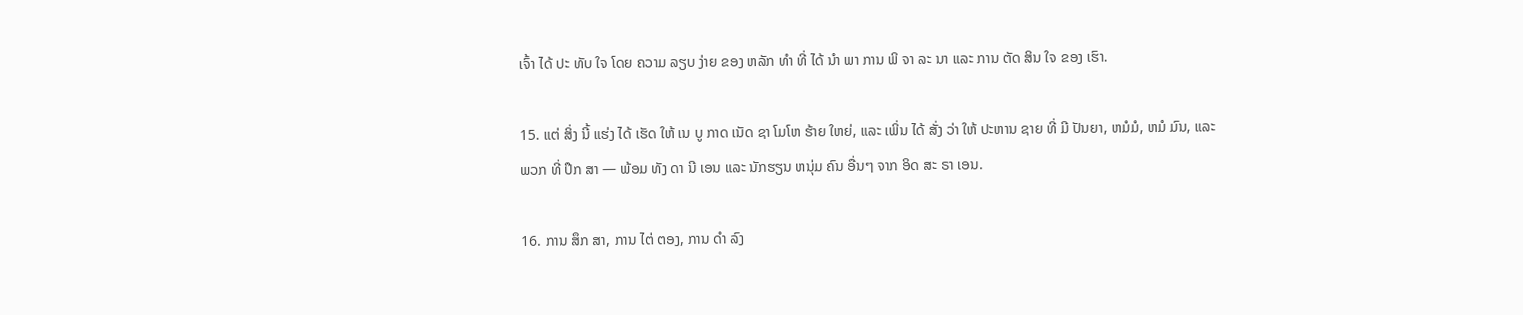ເຈົ້າ ໄດ້ ປະ ທັບ ໃຈ ໂດຍ ຄວາມ ລຽບ ງ່າຍ ຂອງ ຫລັກ ທໍາ ທີ່ ໄດ້ ນໍາ ພາ ການ ພິ ຈາ ລະ ນາ ແລະ ການ ຕັດ ສິນ ໃຈ ຂອງ ເຮົາ.

15. ແຕ່ ສິ່ງ ນີ້ ແຮ່ງ ໄດ້ ເຮັດ ໃຫ້ ເນ ບູ ກາດ ເນັດ ຊາ ໂມໂຫ ຮ້າຍ ໃຫຍ່, ແລະ ເພິ່ນ ໄດ້ ສັ່ງ ວ່າ ໃຫ້ ປະຫານ ຊາຍ ທີ່ ມີ ປັນຍາ, ຫມໍມໍ, ຫມໍ ມົນ, ແລະ ພວກ ທີ່ ປຶກ ສາ — ພ້ອມ ທັງ ດາ ນີ ເອນ ແລະ ນັກຮຽນ ຫນຸ່ມ ຄົນ ອື່ນໆ ຈາກ ອິດ ສະ ຣາ ເອນ.

16. ການ ສຶກ ສາ, ການ ໄຕ່ ຕອງ, ການ ດໍາ ລົງ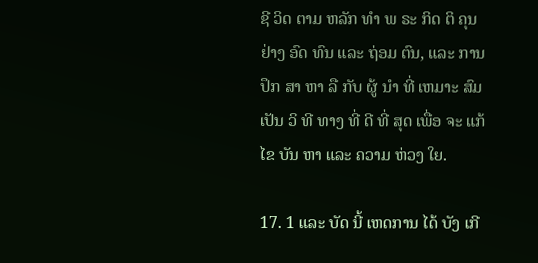ຊີ ວິດ ຕາມ ຫລັກ ທໍາ ພ ຣະ ກິດ ຕິ ຄຸນ ຢ່າງ ອົດ ທົນ ແລະ ຖ່ອມ ຕົນ, ແລະ ການ ປຶກ ສາ ຫາ ລື ກັບ ຜູ້ ນໍາ ທີ່ ເຫມາະ ສົມ ເປັນ ວິ ທີ ທາງ ທີ່ ດີ ທີ່ ສຸດ ເພື່ອ ຈະ ແກ້ ໄຂ ບັນ ຫາ ແລະ ຄວາມ ຫ່ວງ ໃຍ.

17. 1 ແລະ ບັດ ນີ້ ເຫດການ ໄດ້ ບັງ ເກີ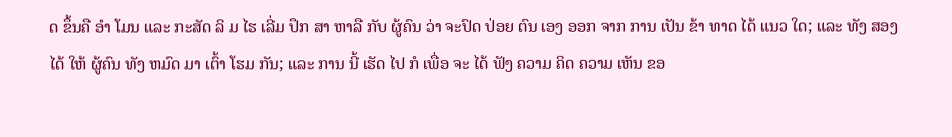ດ ຂຶ້ນຄື ອໍາ ໂມນ ແລະ ກະສັດ ລິ ມ ໄຮ ເລີ່ມ ປຶກ ສາ ຫາລື ກັບ ຜູ້ຄົນ ວ່າ ຈະປົດ ປ່ອຍ ຕົນ ເອງ ອອກ ຈາກ ການ ເປັນ ຂ້າ ທາດ ໄດ້ ແນວ ໃດ; ແລະ ທັງ ສອງ ໄດ້ ໃຫ້ ຜູ້ຄົນ ທັງ ຫມົດ ມາ ເຕົ້າ ໂຮມ ກັນ; ແລະ ການ ນີ້ ເຮັດ ໄປ ກໍ ເພື່ອ ຈະ ໄດ້ ຟັງ ຄວາມ ຄິດ ຄວາມ ເຫັນ ຂອ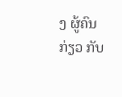ງ ຜູ້ຄົນ ກ່ຽວ ກັບ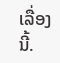ເລື່ອງ ນີ້.